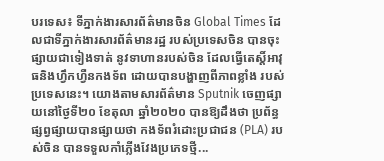បរទេស៖ ទីភ្នាក់ងារសារព័ត៌មានចិន Global Times ដែលជាទីភ្នាក់ងារសារព័ត៌មានរដ្ឋ របស់ប្រទេសចិន បានចុះផ្សាយជាទៀងទាត់ នូវទាហានរបស់ចិន ដែលធ្វើតេស្តិ៍អាវុធនិងហ្វឹកហ្វឺនកងទ័ព ដោយបានបង្ហាញពីភាពខ្លាំង របស់ប្រទេសនេះ។ យោងតាមសារព័ត៌មាន Sputnik ចេញផ្សាយនៅថ្ងៃទី២០ ខែតុលា ឆ្នាំ២០២០ បានឱ្យដឹងថា ប្រព័ន្ធផ្សព្វផ្សាយបានផ្សាយថា កងទ័ពរំដោះប្រជាជន (PLA) របស់ចិន បានទទួលកាំភ្លើងវែងប្រភេទថ្មី...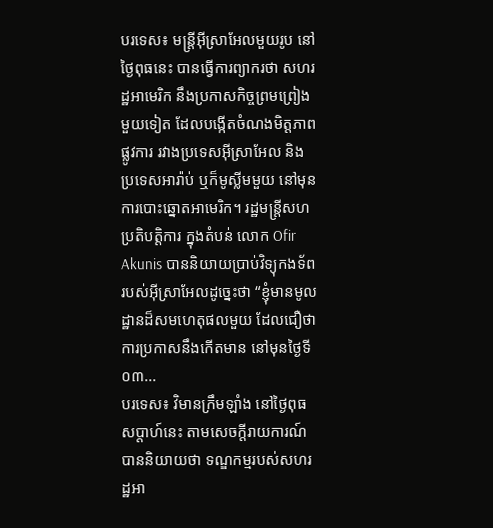បរទេស៖ មន្ត្រីអ៊ីស្រាអែលមួយរូប នៅថ្ងៃពុធនេះ បានធ្វើការព្យាករថា សហរដ្ឋអាមេរិក នឹងប្រកាសកិច្ចព្រមព្រៀងមួយទៀត ដែលបង្កើតចំណងមិត្តភាពផ្លូវការ រវាងប្រទេសអ៊ីស្រាអែល និងប្រទេសអារ៉ាប់ ឬក៏មូស្លីមមួយ នៅមុនការបោះឆ្នោតអាមេរិក។ រដ្ឋមន្ត្រីសហប្រតិបត្តិការ ក្នុងតំបន់ លោក Ofir Akunis បាននិយាយប្រាប់វិទ្យុកងទ័ព របស់អ៊ីស្រាអែលដូច្នេះថា “ខ្ញុំមានមូលដ្ឋានដ៏សមហេតុផលមួយ ដែលជឿថា ការប្រកាសនឹងកើតមាន នៅមុនថ្ងៃទី០៣...
បរទេស៖ វិមានក្រឹមឡាំង នៅថ្ងៃពុធសប្ដាហ៍នេះ តាមសេចក្តីរាយការណ៍ បាននិយាយថា ទណ្ឌកម្មរបស់សហរដ្ឋអា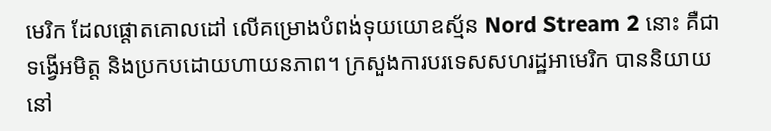មេរិក ដែលផ្តោតគោលដៅ លើគម្រោងបំពង់ទុយយោឧស្ម័ន Nord Stream 2 នោះ គឺជាទង្វើអមិត្ត និងប្រកបដោយហាយនភាព។ ក្រសួងការបរទេសសហរដ្ឋអាមេរិក បាននិយាយនៅ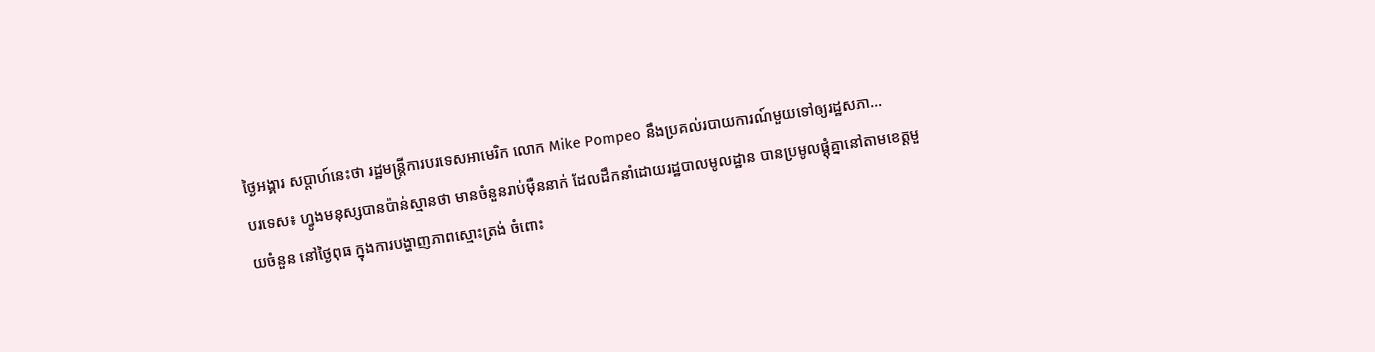ថ្ងៃអង្គារ សប្ដាហ៍នេះថា រដ្ឋមន្ត្រីការបរទេសអាមេរិក លោក Mike Pompeo នឹងប្រគល់របាយការណ៍មួយទៅឲ្យរដ្ឋសភា...
បរទេស៖ ហ្វូងមនុស្សបានប៉ាន់ស្មានថា មានចំនួនរាប់ម៉ឺននាក់ ដែលដឹកនាំដោយរដ្ឋបាលមូលដ្ឋាន បានប្រមូលផ្ដុំគ្នានៅតាមខេត្តមួយចំនួន នៅថ្ងៃពុធ ក្នុងការបង្ហាញភាពស្មោះត្រង់ ចំពោះ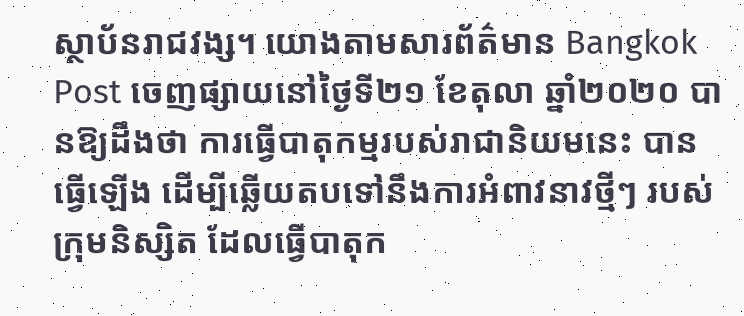ស្ថាប័នរាជវង្ស។ យោងតាមសារព័ត៌មាន Bangkok Post ចេញផ្សាយនៅថ្ងៃទី២១ ខែតុលា ឆ្នាំ២០២០ បានឱ្យដឹងថា ការធ្វើបាតុកម្មរបស់រាជានិយមនេះ បានធ្វើឡើង ដើម្បីឆ្លើយតបទៅនឹងការអំពាវនាវថ្មីៗ របស់ក្រុមនិស្សិត ដែលធ្វើបាតុក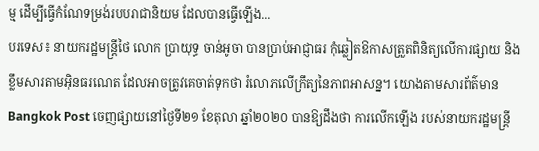ម្ម ដើម្បីធ្វើកំណែទម្រង់របបរាជានិយម ដែលបានធ្វើឡើង...
បរទេស៖ នាយករដ្ឋមន្រ្តីថៃ លោក ប្រាយុទ្ធ ចាន់អូចា បានប្រាប់អាជ្ញាធរ កុំឆ្លៀតឱកាសត្រួតពិនិត្យលើការផ្សាយ និងខ្លឹមសារតាមអ៊ិនធរណេត ដែលអាចត្រូវគេចាត់ទុកថា រំលោភលើក្រឹត្យនៃភាពអាសន្ន។ យោងតាមសារព័ត៌មាន Bangkok Post ចេញផ្សាយនៅថ្ងៃទី២១ ខែតុលា ឆ្នាំ២០២០ បានឱ្យដឹងថា ការលើកឡើង របស់នាយករដ្ឋមន្រ្តី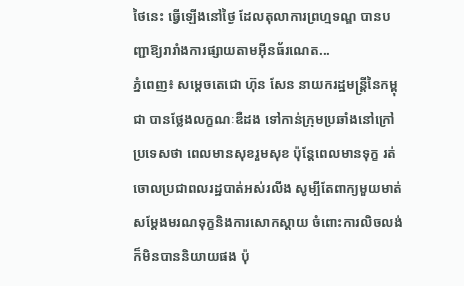ថៃនេះ ធ្វើឡើងនៅថ្ងៃ ដែលតុលាការព្រហ្មទណ្ឌ បានបញ្ជាឱ្យរារាំងការផ្សាយតាមអ៊ីនធ័រណេត...
ភ្នំពេញ៖ សម្ដេចតេជោ ហ៊ុន សែន នាយករដ្ឋមន្រ្តីនៃកម្ពុជា បានថ្លែងលក្ខណៈឌឺដង ទៅកាន់ក្រុមប្រឆាំងនៅក្រៅប្រទេសថា ពេលមានសុខរួមសុខ ប៉ុន្តែពេលមានទុក្ខ រត់ចោលប្រជាពលរដ្ឋបាត់អស់រលីង សូម្បីតែពាក្យមួយមាត់ សម្ដែងមរណទុក្ខនិងការសោកស្ដាយ ចំពោះការលិចលង់ក៏មិនបាននិយាយផង ប៉ុ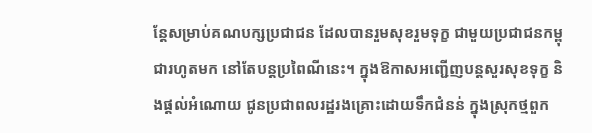ន្តែសម្រាប់គណបក្សប្រជាជន ដែលបានរួមសុខរួមទុក្ខ ជាមួយប្រជាជនកម្ពុជារហូតមក នៅតែបន្តប្រពៃណីនេះ។ ក្នុងឱកាសអញ្ជើញបន្តសួរសុខទុក្ខ និងផ្តល់អំណោយ ជូនប្រជាពលរដ្ឋរងគ្រោះដោយទឹកជំនន់ ក្នុងស្រុកថ្មពួក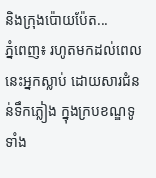និងក្រុងប៉ោយប៉ែត...
ភ្នំពេញ៖ រហូតមកដល់ពេលនេះអ្នកស្លាប់ ដោយសារជំនន់ទឹកភ្លៀង ក្នុងក្របខណ្ឌទូទាំង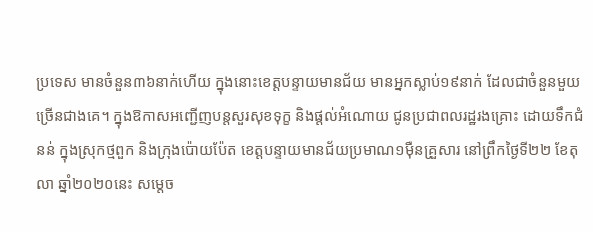ប្រទេស មានចំនួន៣៦នាក់ហើយ ក្នុងនោះខេត្តបន្ទាយមានជ័យ មានអ្នកស្លាប់១៩នាក់ ដែលជាចំនួនមួយច្រើនជាងគេ។ ក្នុងឱកាសអញ្ជើញបន្តសួរសុខទុក្ខ និងផ្តល់អំណោយ ជូនប្រជាពលរដ្ឋរងគ្រោះ ដោយទឹកជំនន់ ក្នុងស្រុកថ្មពួក និងក្រុងប៉ោយប៉ែត ខេត្តបន្ទាយមានជ័យប្រមាណ១ម៉ឺនគ្រួសារ នៅព្រឹកថ្ងៃទី២២ ខែតុលា ឆ្នាំ២០២០នេះ សម្តេច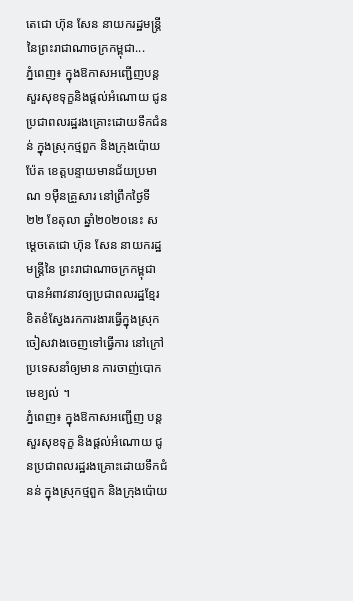តេជោ ហ៊ុន សែន នាយករដ្ឋមន្រ្តីនៃព្រះរាជាណាចក្រកម្ពុជា...
ភ្នំពេញ៖ ក្នុងឱកាសអញ្ជើញបន្ត សួរសុខទុក្ខនិងផ្តល់អំណោយ ជូនប្រជាពលរដ្ឋរងគ្រោះដោយទឹកជំនន់ ក្នុងស្រុកថ្មពួក និងក្រុងប៉ោយប៉ែត ខេត្តបន្ទាយមានជ័យប្រមាណ ១ម៉ឺនគ្រួសារ នៅព្រឹកថ្ងៃទី២២ ខែតុលា ឆ្នាំ២០២០នេះ សម្តេចតេជោ ហ៊ុន សែន នាយករដ្ឋមន្រ្តីនៃ ព្រះរាជាណាចក្រកម្ពុជា បានអំពាវនាវឲ្យប្រជាពលរដ្ឋខ្មែរ ខិតខំស្វែងរកការងារធ្វើក្នុងស្រុក ចៀសវាងចេញទៅធ្វើការ នៅក្រៅប្រទេសនាំឲ្យមាន ការចាញ់បោកមេខ្យល់ ។
ភ្នំពេញ៖ ក្នុងឱកាសអញ្ជើញ បន្តសួរសុខទុក្ខ និងផ្តល់អំណោយ ជូនប្រជាពលរដ្ឋរងគ្រោះដោយទឹកជំនន់ ក្នុងស្រុកថ្មពួក និងក្រុងប៉ោយ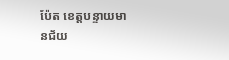ប៉ែត ខេត្តបន្ទាយមានជ័យ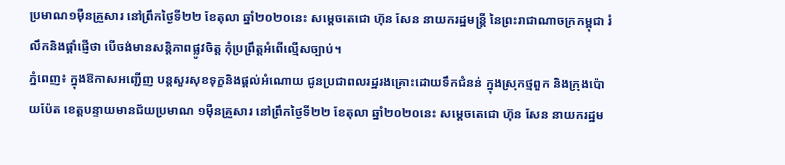ប្រមាណ១ម៉ឺនគ្រួសារ នៅព្រឹកថ្ងៃទី២២ ខែតុលា ឆ្នាំ២០២០នេះ សម្តេចតេជោ ហ៊ុន សែន នាយករដ្ឋមន្រ្តី នៃព្រះរាជាណាចក្រកម្ពុជា រំលឹកនិងផ្ដាំផ្ញើថា បើចង់មានសន្តិភាពផ្លូវចិត្ត កុំប្រព្រឹត្តអំពើល្មើសច្បាប់។
ភ្នំពេញ៖ ក្នុងឱកាសអញ្ជើញ បន្តសួរសុខទុក្ខនិងផ្តល់អំណោយ ជូនប្រជាពលរដ្ឋរងគ្រោះដោយទឹកជំនន់ ក្នុងស្រុកថ្មពួក និងក្រុងប៉ោយប៉ែត ខេត្តបន្ទាយមានជ័យប្រមាណ ១ម៉ឺនគ្រួសារ នៅព្រឹកថ្ងៃទី២២ ខែតុលា ឆ្នាំ២០២០នេះ សម្តេចតេជោ ហ៊ុន សែន នាយករដ្ឋម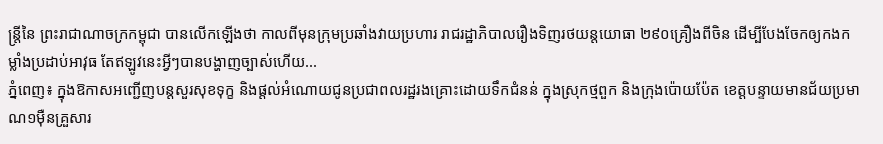ន្រ្តីនៃ ព្រះរាជាណាចក្រកម្ពុជា បានលើកឡើងថា កាលពីមុនក្រុមប្រឆាំងវាយប្រហារ រាជរដ្ឋាភិបាលរឿងទិញរថយន្តយោធា ២៩០គ្រឿងពីចិន ដើម្បីបែងចែកឲ្យកងកម្លាំងប្រដាប់អាវុធ តែឥឡូវនេះអ្វីៗបានបង្ហាញច្បាស់ហើយ...
ភ្នំពេញ៖ ក្នុងឱកាសអញ្ជើញបន្តសួរសុខទុក្ខ និងផ្តល់អំណោយជូនប្រជាពលរដ្ឋរងគ្រោះដោយទឹកជំនន់ ក្នុងស្រុកថ្មពួក និងក្រុងប៉ោយប៉ែត ខេត្តបន្ទាយមានជ័យប្រមាណ១ម៉ឺនគ្រួសារ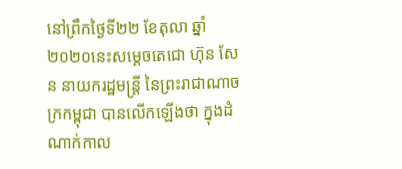នៅព្រឹកថ្ងៃទី២២ ខែតុលា ឆ្នាំ២០២០នេះសម្តេចតេជោ ហ៊ុន សែន នាយករដ្ឋមន្រ្តី នៃព្រះរាជាណាចក្រកម្ពុជា បានលើកឡើងថា ក្នុងដំណាក់កាល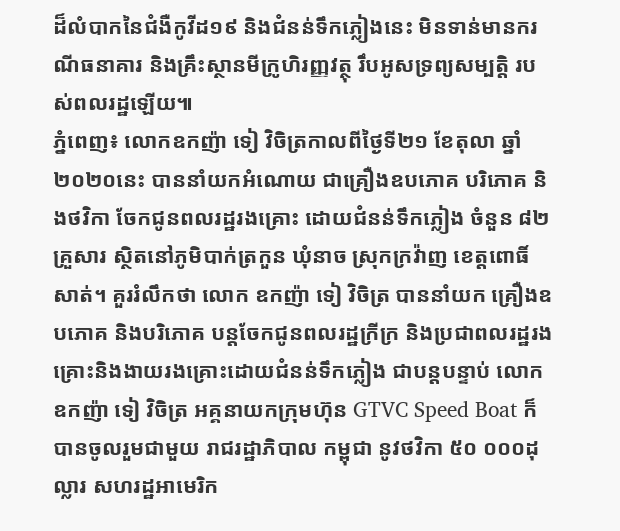ដ៏លំបាកនៃជំងឺកូវីដ១៩ និងជំនន់ទឹកភ្លៀងនេះ មិនទាន់មានករណីធនាគារ និងគ្រឹះស្ថានមីក្រូហិរញ្ញវត្ថុ រឹបអូសទ្រព្យសម្បត្តិ របស់ពលរដ្ឋឡើយ៕
ភ្នំពេញ៖ លោកឧកញ៉ា ទៀ វិចិត្រកាលពីថ្ងៃទី២១ ខែតុលា ឆ្នាំ២០២០នេះ បាននាំយកអំណោយ ជាគ្រឿងឧបភោគ បរិភោគ និងថវិកា ចែកជូនពលរដ្ឋរងគ្រោះ ដោយជំនន់ទឹកភ្លៀង ចំនួន ៨២គ្រួសារ ស្ថិតនៅភូមិបាក់ត្រកួន ឃុំនាច ស្រុកក្រវ៉ាញ ខេត្តពោធិ៍សាត់។ គួររំលឹកថា លោក ឧកញ៉ា ទៀ វិចិត្រ បាននាំយក គ្រឿងឧបភោគ និងបរិភោគ បន្តចែកជូនពលរដ្ឋក្រីក្រ និងប្រជាពលរដ្ឋរងគ្រោះនិងងាយរងគ្រោះដោយជំនន់ទឹកភ្លៀង ជាបន្តបន្ទាប់ លោកឧកញ៉ា ទៀ វិចិត្រ អគ្គនាយកក្រុមហ៊ុន GTVC Speed Boat ក៏បានចូលរួមជាមួយ រាជរដ្ឋាភិបាល កម្ពុជា នូវថវិកា ៥០ ០០០ដុល្លារ សហរដ្ឋអាមេរិក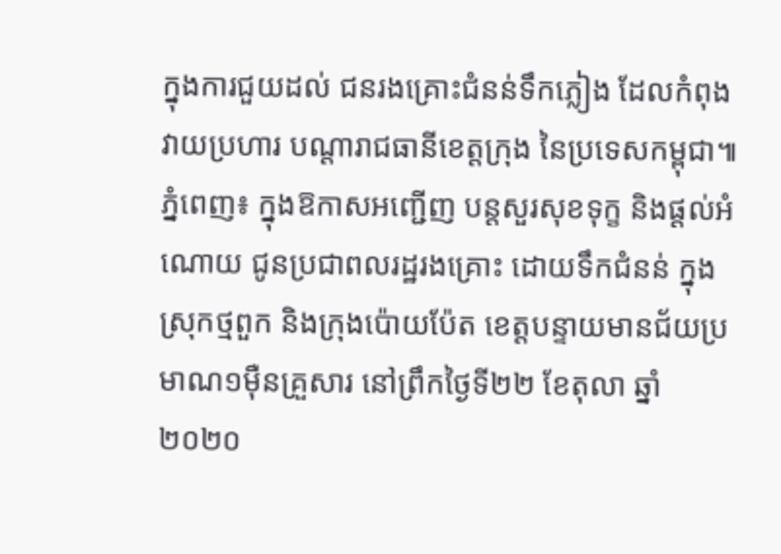ក្នុងការជួយដល់ ជនរងគ្រោះជំនន់ទឹកភ្លៀង ដែលកំពុងវាយប្រហារ បណ្តារាជធានីខេត្តក្រុង នៃប្រទេសកម្ពុជា៕
ភ្នំពេញ៖ ក្នុងឱកាសអញ្ជើញ បន្តសួរសុខទុក្ខ និងផ្តល់អំណោយ ជូនប្រជាពលរដ្ឋរងគ្រោះ ដោយទឹកជំនន់ ក្នុងស្រុកថ្មពួក និងក្រុងប៉ោយប៉ែត ខេត្តបន្ទាយមានជ័យប្រមាណ១ម៉ឺនគ្រួសារ នៅព្រឹកថ្ងៃទី២២ ខែតុលា ឆ្នាំ២០២០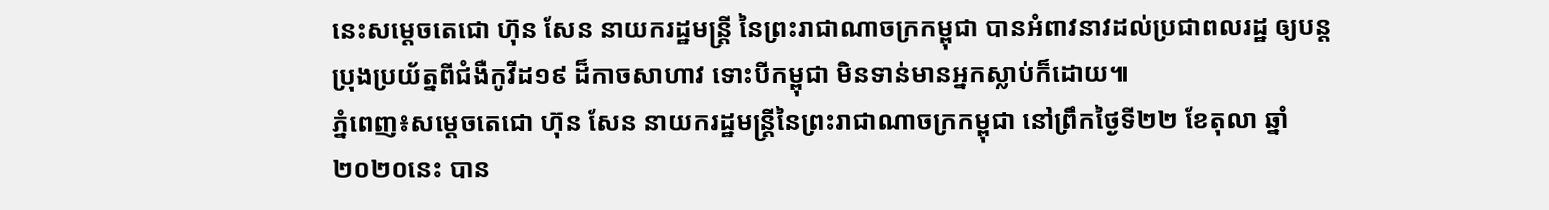នេះសម្តេចតេជោ ហ៊ុន សែន នាយករដ្ឋមន្រ្តី នៃព្រះរាជាណាចក្រកម្ពុជា បានអំពាវនាវដល់ប្រជាពលរដ្ឋ ឲ្យបន្តប្រុងប្រយ័ត្នពីជំងឺកូវីដ១៩ ដ៏កាចសាហាវ ទោះបីកម្ពុជា មិនទាន់មានអ្នកស្លាប់ក៏ដោយ៕
ភ្នំពេញ៖សម្តេចតេជោ ហ៊ុន សែន នាយករដ្ឋមន្រ្តីនៃព្រះរាជាណាចក្រកម្ពុជា នៅព្រឹកថ្ងៃទី២២ ខែតុលា ឆ្នាំ២០២០នេះ បាន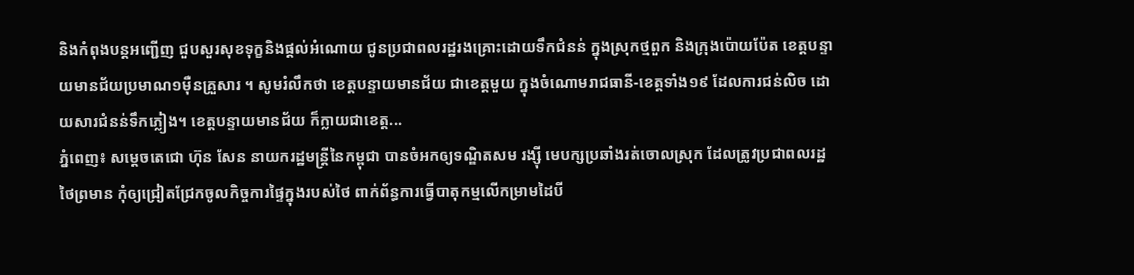និងកំពុងបន្តអញ្ជើញ ជួបសួរសុខទុក្ខនិងផ្តល់អំណោយ ជូនប្រជាពលរដ្ឋរងគ្រោះដោយទឹកជំនន់ ក្នុងស្រុកថ្មពួក និងក្រុងប៉ោយប៉ែត ខេត្តបន្ទាយមានជ័យប្រមាណ១ម៉ឺនគ្រួសារ ។ សូមរំលឹកថា ខេត្តបន្ទាយមានជ័យ ជាខេត្តមួយ ក្នុងចំណោមរាជធានី-ខេត្តទាំង១៩ ដែលការជន់លិច ដោយសារជំនន់ទឹកភ្លៀង។ ខេត្តបន្ទាយមានជ័យ ក៏ក្លាយជាខេត្ត...
ភ្នំពេញ៖ សម្ដេចតេជោ ហ៊ុន សែន នាយករដ្ឋមន្រ្តីនៃកម្ពុជា បានចំអកឲ្យទណ្ឌិតសម រង្ស៊ី មេបក្សប្រឆាំងរត់ចោលស្រុក ដែលត្រូវប្រជាពលរដ្ឋថៃព្រមាន កុំឲ្យជ្រៀតជ្រែកចូលកិច្ចការផ្ទៃក្នុងរបស់ថៃ ពាក់ព័ន្ធការធ្វើបាតុកម្មលើកម្រាមដៃបី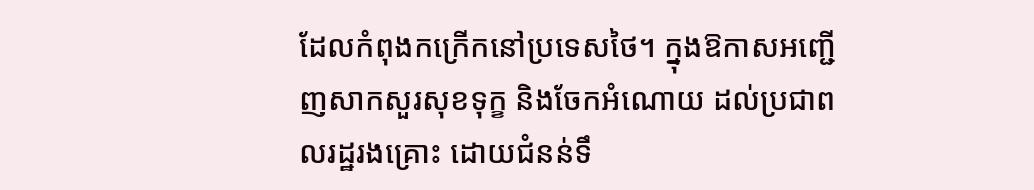ដែលកំពុងកក្រើកនៅប្រទេសថៃ។ ក្នុងឱកាសអញ្ជើញសាកសួរសុខទុក្ខ និងចែកអំណោយ ដល់ប្រជាពលរដ្ឋរងគ្រោះ ដោយជំនន់ទឹ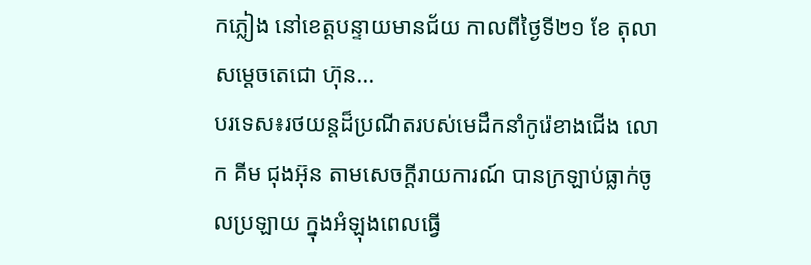កភ្លៀង នៅខេត្តបន្ទាយមានជ័យ កាលពីថ្ងៃទី២១ ខែ តុលា សម្ដេចតេជោ ហ៊ុន...
បរទេស៖រថយន្តដ៏ប្រណីតរបស់មេដឹកនាំកូរ៉េខាងជើង លោក គីម ជុងអ៊ុន តាមសេចក្តីរាយការណ៍ បានក្រឡាប់ធ្លាក់ចូលប្រឡាយ ក្នុងអំឡុងពេលធ្វើ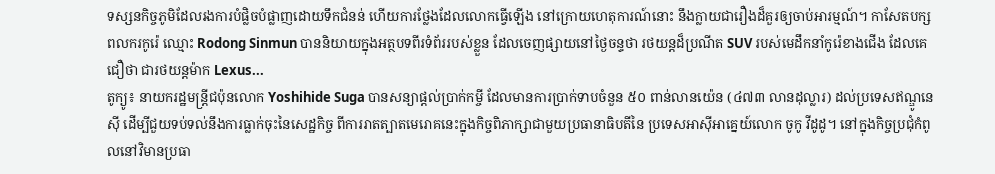ទស្សនកិច្ចភូមិដែលរងការបំផ្លិចបំផ្លាញដោយទឹកជំនន់ ហើយការថ្លែងដែលលោកធ្វើឡើង នៅក្រោយហេតុការណ៍នោះ នឹងក្លាយជារឿងដ៏គួរឲ្យចាប់អារម្មណ៍។ កាសែតបក្សពលករកូរ៉េ ឈ្មោះ Rodong Sinmun បាននិយាយក្នុងអត្ថបទពីរទំព័ររបស់ខ្លួន ដែលចេញផ្សាយនៅថ្ងៃចន្ទថា រថយន្តដ៏ប្រណីត SUV របស់មេដឹកនាំកូរ៉េខាងជើង ដែលគេជឿថា ជារថយន្តម៉ាក Lexus...
តូក្យូ៖ នាយករដ្ឋមន្រ្តីជប៉ុនលោក Yoshihide Suga បានសន្យាផ្តល់ប្រាក់កម្ចី ដែលមានការប្រាក់ទាបចំនួន ៥០ ពាន់លានយ៉េន (៤៧៣ លានដុល្លារ) ដល់ប្រទេសឥណ្ឌូនេស៊ី ដើម្បីជួយទប់ទល់នឹងការធ្លាក់ចុះនៃសេដ្ឋកិច្ច ពីការរាតត្បាតមេរោគនេះក្នុងកិច្ចពិភាក្សាជាមួយប្រធានាធិបតីនៃ ប្រទេសអាស៊ីអាគ្នេយ៍លោក ចូកូ វីដូដូ។ នៅក្នុងកិច្ចប្រជុំកំពូលនៅវិមានប្រធា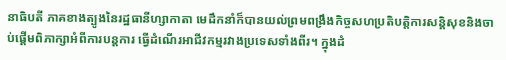នាធិបតី ភាគខាងត្បូងនៃរដ្ឋធានីហ្សាកាតា មេដឹកនាំក៏បានយល់ព្រមពង្រឹងកិច្ចសហប្រតិបត្តិការសន្តិសុខនិងចាប់ផ្តើមពិភាក្សាអំពីការបន្តការ ធ្វើដំណើរអាជីវកម្មរវាងប្រទេសទាំងពីរ។ ក្នុងដំ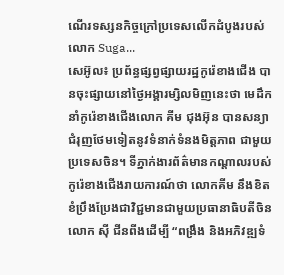ណើរទស្សនកិច្ចក្រៅប្រទេសលើកដំបូងរបស់លោក Suga...
សេអ៊ូល៖ ប្រព័ន្ធផ្សព្វផ្សាយរដ្ឋកូរ៉េខាងជើង បានចុះផ្សាយនៅថ្ងៃអង្គារម្សិលមិញនេះថា មេដឹកនាំកូរ៉េខាងជើងលោក គីម ជុងអ៊ុន បានសន្យាជំរុញថែមទៀតនូវទំនាក់ទំនងមិត្តភាព ជាមួយប្រទេសចិន។ ទីភ្នាក់ងារព័ត៌មានកណ្តាលរបស់កូរ៉េខាងជើងរាយការណ៍ថា លោកគីម នឹងខិតខំប្រឹងប្រែងជាវិជ្ជមានជាមួយប្រធានាធិបតីចិនលោក ស៊ី ជីនពីងដើម្បី “ពង្រឹង និងអភិវឌ្ឍទំ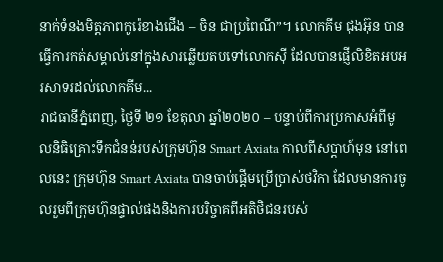នាក់ទំនងមិត្តភាពកូរ៉េខាងជើង – ចិន ជាប្រពៃណី”។ លោកគីម ជុងអ៊ុន បានធ្វើការកត់សម្គាល់នៅក្នុងសារឆ្លើយតបទៅលោកស៊ី ដែលបានផ្ញើលិខិតអបអរសាទរដល់លោកគីម...
រាជធានីភ្នំពេញ, ថ្ងៃទី ២១ ខែតុលា ឆ្នាំ២០២០ – បន្ទាប់ពីការប្រកាសអំពីមូលនិធិគ្រោះទឹកជំនន់របស់ក្រុមហ៊ុន Smart Axiata កាលពីសប្ដាហ៍មុន នៅពេលនេះ ក្រុមហ៊ុន Smart Axiata បានចាប់ផ្ដើមប្រើប្រាស់ថវិកា ដែលមានការចូលរួមពីក្រុមហ៊ុនផ្ទាល់ផងនិងការបរិច្ចាគពីអតិថិជនរបស់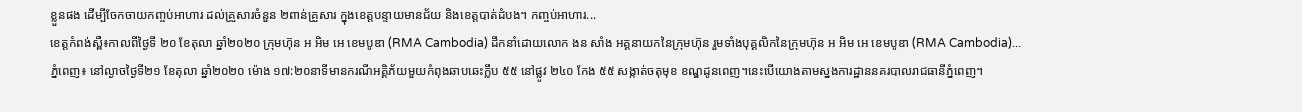ខ្លួនផង ដើម្បីចែកចាយកញ្ចប់អាហារ ដល់គ្រួសារចំនួន ២ពាន់គ្រួសារ ក្នុងខេត្តបន្ទាយមានជ័យ និងខេត្តបាត់ដំបង។ កញ្ចប់អាហារ...
ខេត្តកំពង់ស្ពឺ៖កាលពីថ្ងៃទី ២០ ខែតុលា ឆ្នាំ២០២០ ក្រុមហ៊ុន អ អិម អេ ខេមបូឌា (RMA Cambodia) ដឹកនាំដោយលោក ងន សាំង អគ្គនាយកនៃក្រុមហ៊ុន រួមទាំងបុគ្គលិកនៃក្រុមហ៊ុន អ អិម អេ ខេមបូឌា (RMA Cambodia)...
ភ្នំពេញ៖ នៅល្ងាចថ្ងៃទី២១ ខែតុលា ឆ្នាំ២០២០ ម៉ោង ១៧:២០នាទីមានករណីអគ្គិភ័យមួយកំពុងឆាបឆេះក្លឹប ៥៥ នៅផ្លូវ ២៤០ កែង ៥៥ សង្កាត់ចតុមុខ ខណ្ឌដូនពេញ។នេះបើយោងតាមស្នងការដ្ឋាននគរបាលរាជធានីភ្នំពេញ។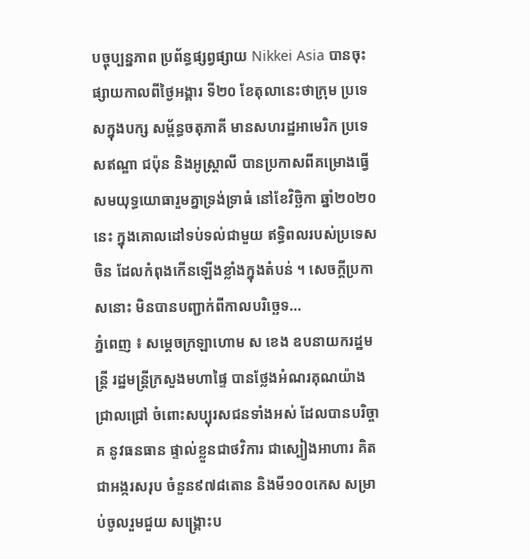បច្ចុប្បន្នភាព ប្រព័ន្ធផ្សព្វផ្សាយ Nikkei Asia បានចុះផ្សាយកាលពីថ្ងៃអង្គារ ទី២០ ខែតុលានេះថាក្រុម ប្រទេសក្នុងបក្ស សម្ព័ន្ធចតុភាគី មានសហរដ្ឋអាមេរិក ប្រទេសឥណ្ឌា ជប៉ុន និងអូស្ត្រាលី បានប្រកាសពីគម្រោងធ្វើសមយុទ្ធយោធារួមគ្នាទ្រង់ទ្រាធំ នៅខែវិច្ឆិកា ឆ្នាំ២០២០នេះ ក្នុងគោលដៅទប់ទល់ជាមួយ ឥទ្ធិពលរបស់ប្រទេសចិន ដែលកំពុងកើនឡើងខ្លាំងក្នុងតំបន់ ។ សេចក្តីប្រកាសនោះ មិនបានបញ្ជាក់ពីកាលបរិច្ឆេទ...
ភ្នំពេញ ៖ សម្ដេចក្រឡាហោម ស ខេង ឧបនាយករដ្ឋមន្ដ្រី រដ្ឋមន្ដ្រីក្រសួងមហាផ្ទៃ បានថ្លែងអំណរគុណយ៉ាងជ្រាលជ្រៅ ចំពោះសប្បុរសជនទាំងអស់ ដែលបានបរិច្ចាគ នូវធនធាន ផ្ទាល់ខ្លួនជាថវិការ ជាស្បៀងអាហារ គិតជាអង្ករសរុប ចំនួន៩៧៨តោន និងមី១០០កេស សម្រាប់ចូលរួមជួយ សង្គ្រោះប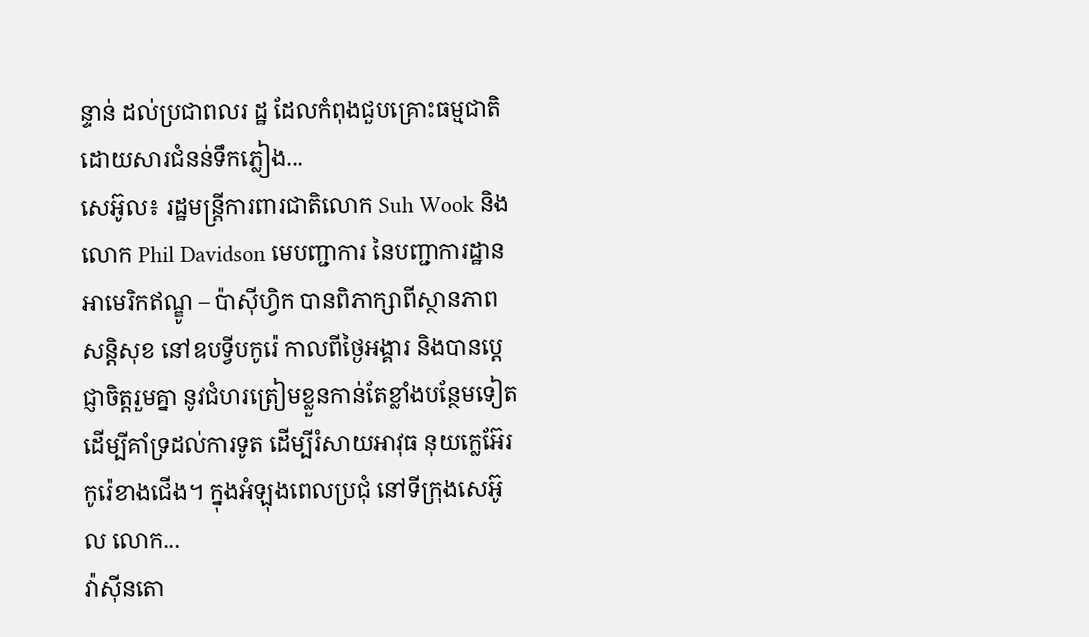ន្ទាន់ ដល់ប្រជាពលរ ដ្ឋ ដែលកំពុងជួបគ្រោះធម្មជាតិ ដោយសារជំនន់ទឹកភ្លៀង...
សេអ៊ូល៖ រដ្ឋមន្ត្រីការពារជាតិលោក Suh Wook និងលោក Phil Davidson មេបញ្ជាការ នៃបញ្ជាការដ្ឋានអាមេរិកឥណ្ឌូ – ប៉ាស៊ីហ្វិក បានពិភាក្សាពីស្ថានភាពសន្តិសុខ នៅឧបទ្វីបកូរ៉េ កាលពីថ្ងៃអង្គារ និងបានប្តេជ្ញាចិត្តរួមគ្នា នូវជំហរត្រៀមខ្លួនកាន់តែខ្លាំងបន្ថែមទៀត ដើម្បីគាំទ្រដល់ការទូត ដើម្បីរំសាយអាវុធ នុយក្លេអ៊ែរកូរ៉េខាងជើង។ ក្នុងអំឡុងពេលប្រជុំ នៅទីក្រុងសេអ៊ូល លោក...
វ៉ាស៊ីនតោ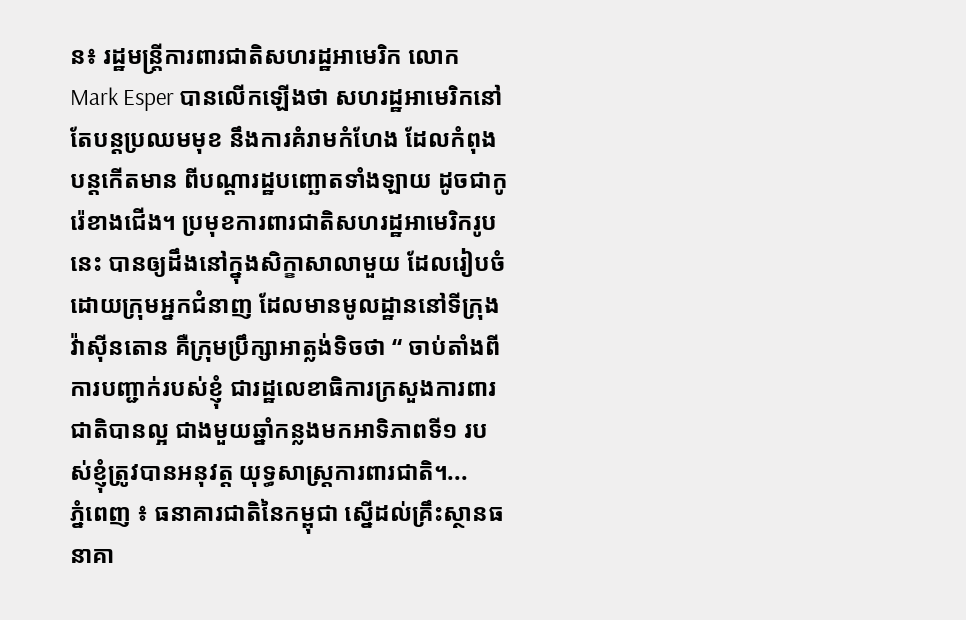ន៖ រដ្ឋមន្រ្តីការពារជាតិសហរដ្ឋអាមេរិក លោក Mark Esper បានលើកឡើងថា សហរដ្ឋអាមេរិកនៅតែបន្តប្រឈមមុខ នឹងការគំរាមកំហែង ដែលកំពុងបន្តកើតមាន ពីបណ្តារដ្ឋបញ្ឆោតទាំងឡាយ ដូចជាកូរ៉េខាងជើង។ ប្រមុខការពារជាតិសហរដ្ឋអាមេរិករូបនេះ បានឲ្យដឹងនៅក្នុងសិក្ខាសាលាមួយ ដែលរៀបចំដោយក្រុមអ្នកជំនាញ ដែលមានមូលដ្ឋាននៅទីក្រុងវ៉ាស៊ីនតោន គឺក្រុមប្រឹក្សាអាត្លង់ទិចថា “ ចាប់តាំងពីការបញ្ជាក់របស់ខ្ញុំ ជារដ្ឋលេខាធិការក្រសួងការពារជាតិបានល្អ ជាងមួយឆ្នាំកន្លងមកអាទិភាពទី១ របស់ខ្ញុំត្រូវបានអនុវត្ត យុទ្ធសាស្ត្រការពារជាតិ។...
ភ្នំពេញ ៖ ធនាគារជាតិនៃកម្ពុជា ស្នើដល់គ្រឹះស្ថានធនាគា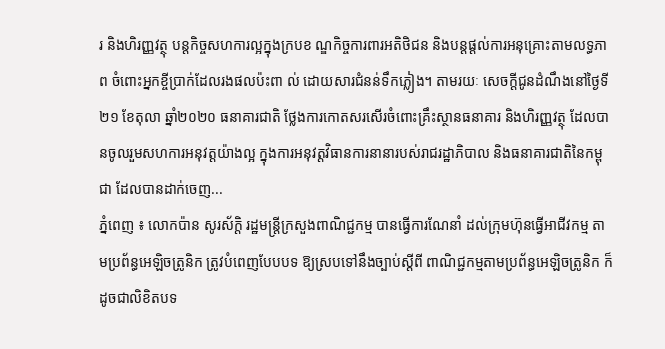រ និងហិរញ្ញវត្ថុ បន្ដកិច្ចសហការល្អក្នុងក្របខ ណ្ឌកិច្ចការពារអតិថិជន និងបន្ដផ្ដល់ការអនុគ្រោះតាមលទ្ធភាព ចំពោះអ្នកខ្ចីប្រាក់ដែលរងផលប៉ះពា ល់ ដោយសារជំនន់ទឹកភ្លៀង។ តាមរយៈ សេចក្ដីជូនដំណឹងនៅថ្ងៃទី២១ ខែតុលា ឆ្នាំ២០២០ ធនាគារជាតិ ថ្លែងការកោតសរសើរចំពោះគ្រឹះស្ថានធនាគារ និងហិរញ្ញវត្ថុ ដែលបានចូលរួមសហការអនុវត្តយ៉ាងល្អ ក្នុងការអនុវត្តវិធានការនានារបស់រាជរដ្ឋាភិបាល និងធនាគារជាតិនៃកម្ពុជា ដែលបានដាក់ចេញ...
ភ្នំពេញ ៖ លោកប៉ាន សូរស័ក្តិ រដ្ឋមន្ត្រីក្រសួងពាណិជ្ជកម្ម បានធ្វើការណែនាំ ដល់ក្រុមហ៊ុនធ្វើអាជីវកម្ម តាមប្រព័ន្ធអេឡិចត្រូនិក ត្រូវបំពេញបែបបទ ឱ្យស្របទៅនឹងច្បាប់ស្ដីពី ពាណិជ្ជកម្មតាមប្រព័ន្ធអេឡិចត្រូនិក ក៏ដូចជាលិខិតបទ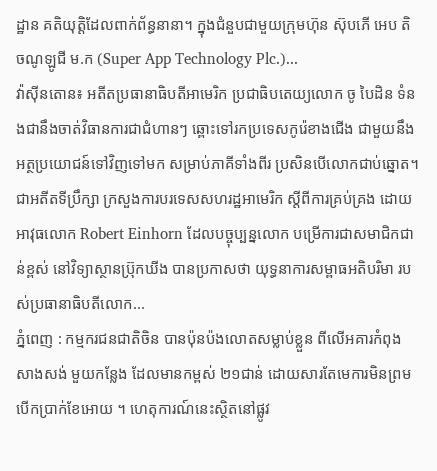ដ្ឋាន គតិយុត្តិដែលពាក់ព័ន្ធនានា។ ក្នុងជំនួបជាមួយក្រុមហ៊ុន ស៊ុបភើ អេប តិចណូឡូជី ម.ក (Super App Technology Plc.)...
វ៉ាស៊ីនតោន៖ អតីតប្រធានាធិបតីអាមេរិក ប្រជាធិបតេយ្យលោក ចូ បៃដិន ទំនងជានឹងចាត់វិធានការជាជំហានៗ ឆ្ពោះទៅរកប្រទេសកូរ៉េខាងជើង ជាមួយនឹងអត្ថប្រយោជន៍ទៅវិញទៅមក សម្រាប់ភាគីទាំងពីរ ប្រសិនបើលោកជាប់ឆ្នោត។ ជាអតីតទីប្រឹក្សា ក្រសួងការបរទេសសហរដ្ឋអាមេរិក ស្តីពីការគ្រប់គ្រង ដោយអាវុធលោក Robert Einhorn ដែលបច្ចុប្បន្នលោក បម្រើការជាសមាជិកជាន់ខ្ពស់ នៅវិទ្យាស្ថានប៊្រុកឃីង បានប្រកាសថា យុទ្ធនាការសម្ពាធអតិបរិមា របស់ប្រធានាធិបតីលោក...
ភ្នំពេញ : កម្មករជនជាតិចិន បានប៉ុនប៉ងលោតសម្លាប់ខ្លួន ពីលើអគារកំពុងសាងសង់ មួយកន្លែង ដែលមានកម្ពស់ ២១ជាន់ ដោយសារតែមេការមិនព្រមបើកប្រាក់ខែអោយ ។ ហេតុការណ៍នេះស្ថិតនៅផ្លូវ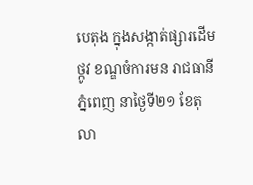បេតុង ក្នុងសង្កាត់ផ្សារដើមថ្កូវ ខណ្ឌចំការមន រាជធានីភ្នំពេញ នាថ្ងៃទី២១ ខែតុលា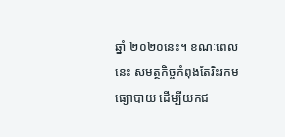ឆ្នាំ ២០២០នេះ។ ខណៈពេលនេះ សមត្ថកិច្ចកំពុងតែរិះរកមធ្យោបាយ ដើម្បីយកជ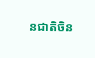នជាតិចិន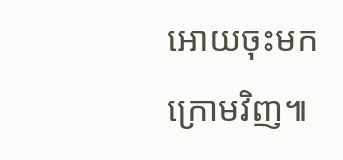អោយចុះមកក្រោមវិញ៕